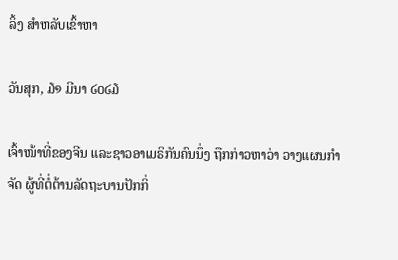ລິ້ງ ສຳຫລັບເຂົ້າຫາ

ວັນສຸກ, ໓໑ ມີນາ ໒໐໒໓

ເຈົ້າໜ້າທີ່ຂອງຈີນ ແລະຊາວອາເມຣິກັນຄົນນຶ່ງ ຖືກກ່າວຫາວ່າ ວາງແຜນກໍາຈັດ ຜູ້ທີ່ຕໍ່ຕ້ານລັດຖະບານປັກກິ່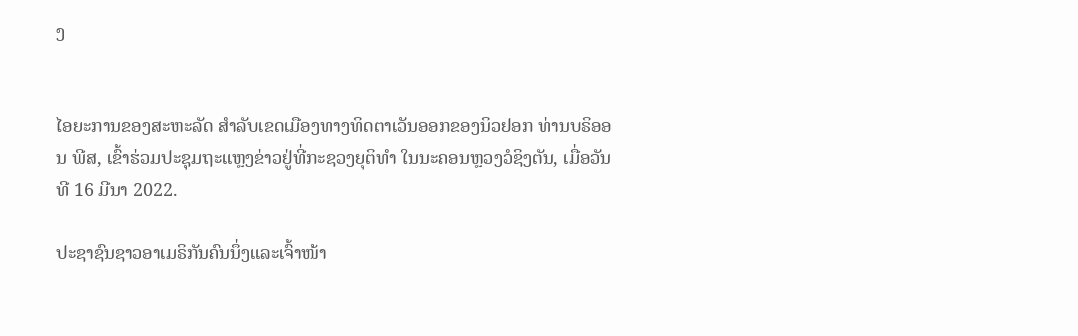ງ


ໄອຍະການຂອງສະຫະລັດ ສໍາລັບເຂດເມືອງທາງທິດຕາເວັນອອກຂອງນິວຢອກ ທ່ານບຣິອອນ ພີສ, ເຂົ້າຮ່ວມປະຊຸມຖະແຫຼງຂ່າວຢູ່ທີ່ກະຊວງຍຸຕິທໍາ ໃນນະຄອນຫຼວງວໍຊິງຕັນ, ເມື່ອວັນທີ 16 ມີນາ 2022.

ປະຊາຊົນຊາວອາເມຣິກັນຄົນນຶ່ງແລະເຈົ້າໜ້າ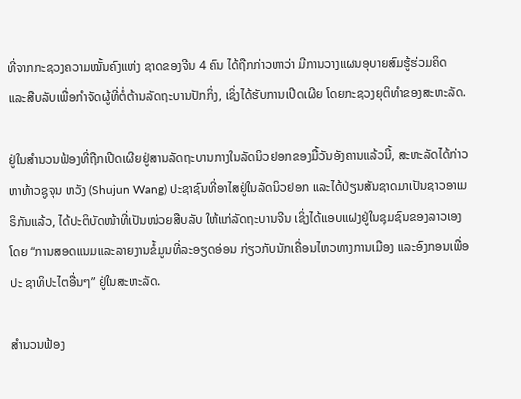ທີ່ຈາກກະຊວງຄວາມໝັ້ນຄົງແຫ່ງ ຊາດຂອງຈີນ 4 ຄົນ ໄດ້ຖືກກ່າວຫາວ່າ ມີການວາງແຜນອຸບາຍສົມຮູ້ຮ່ວມຄິດ ແລະສືບລັບເພື່ອກໍາຈັດຜູ້ທີ່ຕໍ່ຕ້ານລັດຖະບານປັກກິ່ງ, ເຊິ່ງໄດ້ຮັບການເປີດເຜີຍ ໂດຍກະຊວງຍຸຕິທໍາຂອງສະຫະລັດ.

ຢູ່ໃນສຳນວນຟ້ອງທີ່ຖືກເປີດເຜີຍຢູ່ສານລັດຖະບານກາງໃນລັດນິວຢອກຂອງມື້ວັນອັງຄານແລ້ວນີ້, ສະຫະລັດໄດ້ກ່າວຫາທ້າວຊູຈຸນ ຫວັງ (Shujun Wang) ປະຊາຊົນທີ່ອາໄສຢູ່ໃນລັດນິວຢອກ ແລະໄດ້ປ່ຽນສັນຊາດມາເປັນຊາວອາເມຣິກັນແລ້ວ, ໄດ້ປະຕິບັດໜ້າທີ່ເປັນໜ່ວຍສືບລັບ ໃຫ້ແກ່ລັດຖະບານຈີນ ເຊິ່ງໄດ້ແອບແຝງຢູ່ໃນຊຸມຊົນຂອງລາວເອງໂດຍ “ການສອດແນມແລະລາຍງານຂໍ້ມູນທີ່ລະອຽດອ່ອນ ກ່ຽວກັບນັກເຄື່ອນໄຫວທາງການເມືອງ ແລະອົງກອນເພື່ອປະ ຊາທິປະໄຕອື່ນໆ” ຢູ່ໃນສະຫະລັດ.

ສຳນວນຟ້ອງ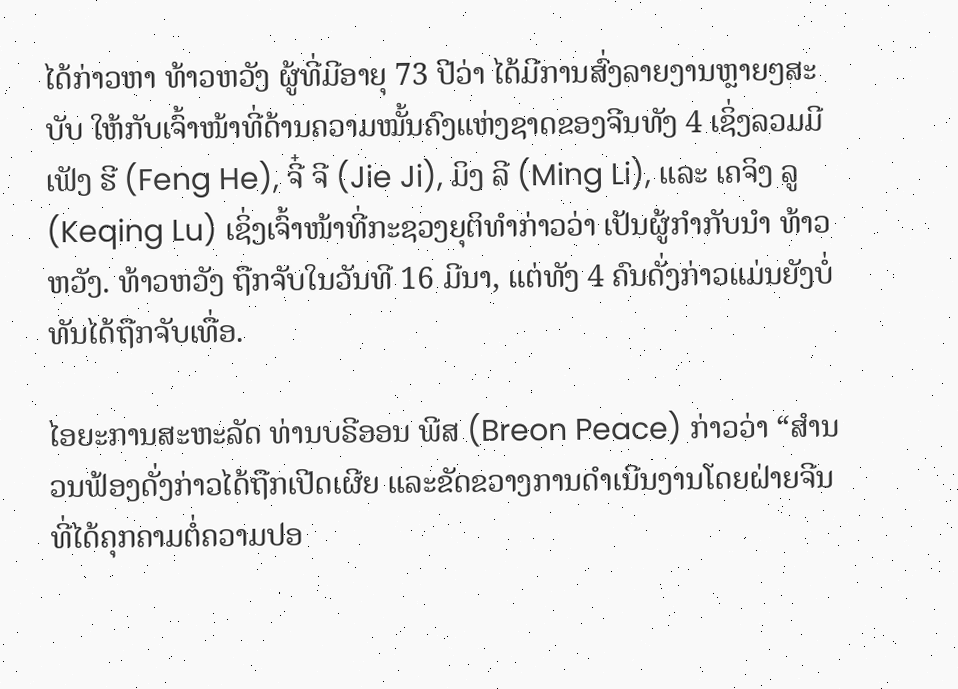ໄດ້ກ່າວຫາ ທ້າວຫວັງ ຜູ້ທີ່ມີອາຍຸ 73 ປີວ່າ ໄດ້ມີການສົ່ງລາຍງານຫຼາຍໆສະບັບ ໃຫ້ກັບເຈົ້າໜ້າທີ່ດ້ານຄວາມໝັ້ນຄົງແຫ່ງຊາດຂອງຈີນທັງ 4 ເຊິ່ງລວມມີ ເຟັງ ຮີ (Feng He), ຈີ໋ ຈີ (Jie Ji), ມິງ ລີ (Ming Li), ແລະ ເຄຈິງ ລູ (Keqing Lu) ເຊິ່ງເຈົ້າໜ້າທີ່ກະຊວງຍຸຕິທໍາກ່າວວ່າ ເປັນຜູ້ກຳກັບນຳ ທ້າວຫວັງ. ທ້າວຫວັງ ຖືກຈັບໃນວັນທີ 16 ມີນາ, ແຕ່ທັງ 4 ຄົນດັ່ງກ່າວແມ່ນຍັງບໍ່ທັນໄດ້ຖືກຈັບເທື່ອ.

ໄອຍະການສະຫະລັດ ທ່ານບຣີອອນ ພີສ (Breon Peace) ກ່າວວ່າ “ສຳນວນຟ້ອງດັ່ງກ່າວໄດ້ຖືກເປີດເຜີຍ ແລະຂັດຂວາງການດໍາເນີນງານໂດຍຝ່າຍຈີນ ທີ່ໄດ້ຄຸກຄາມຕໍ່ຄວາມປອ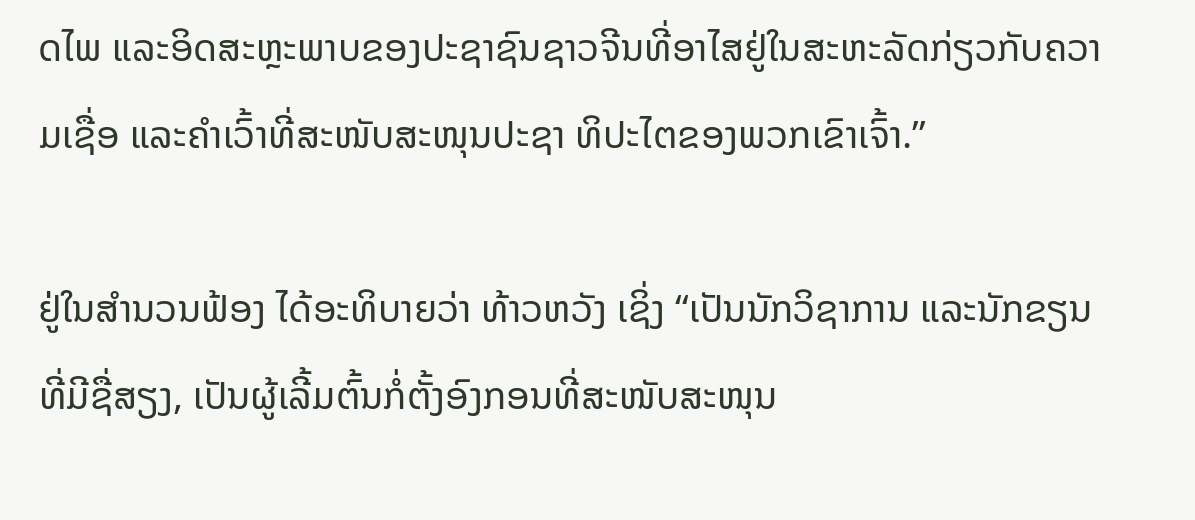ດໄພ ແລະອິດສະຫຼະພາບຂອງປະຊາຊົນຊາວຈີນທີ່ອາໄສຢູ່ໃນສະຫະລັດກ່ຽວກັບຄວາມເຊື່ອ ແລະຄໍາເວົ້າທີ່ສະໜັບສະໜຸນປະຊາ ທິປະໄຕຂອງພວກເຂົາເຈົ້າ.”

ຢູ່ໃນສຳນວນຟ້ອງ ໄດ້ອະທິບາຍວ່າ ທ້າວຫວັງ ເຊິ່ງ “ເປັນນັກວິຊາການ ແລະນັກຂຽນທີ່ມີຊື່ສຽງ, ເປັນຜູ້ເລີ້ມຕົ້ນກໍ່ຕັ້ງອົງກອນທີ່ສະໜັບສະໜຸນ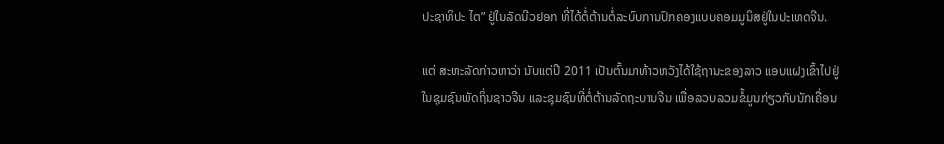ປະຊາທິປະ ໄຕ” ຢູ່ໃນລັດນີວຢອກ ທີ່ໄດ້ຕໍ່ຕ້ານຕໍ່ລະບົບການປົກຄອງແບບຄອມມູນິສຢູ່ໃນປະເທດຈີນ.

ແຕ່ ສະຫະລັດກ່າວຫາວ່າ ນັບແຕ່ປີ 2011 ເປັນຕົ້ນມາທ້າວຫວັງໄດ້ໃຊ້ຖານະຂອງລາວ ແອບແຝງເຂົ້າໄປຢູ່ໃນຊຸມຊົນພັດຖິ່ນຊາວຈີນ ແລະຊຸມຊົນທີ່ຕໍ່ຕ້ານລັດຖະບານຈີນ ເພື່ອລວບລວມຂໍ້ມູນກ່ຽວກັບນັກເຄື່ອນ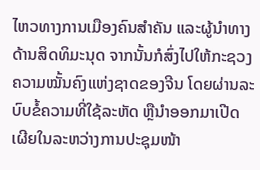ໄຫວທາງການເມືອງຄົນສໍາຄັນ ແລະຜູ້ນໍາທາງດ້ານສິດທິມະນຸດ ຈາກນັ້ນກໍສົ່ງໄປໃຫ້ກະຊວງຄວາມໝັ້ນຄົງແຫ່ງຊາດຂອງຈີນ ໂດຍຜ່ານລະບົບຂໍ້ຄວາມທີ່ໃຊ້ລະຫັດ ຫຼືນໍາອອກມາເປີດ ເຜີຍໃນລະຫວ່າງການປະຊຸມໜ້າ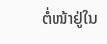ຕໍ່ໜ້າຢູ່ໃນ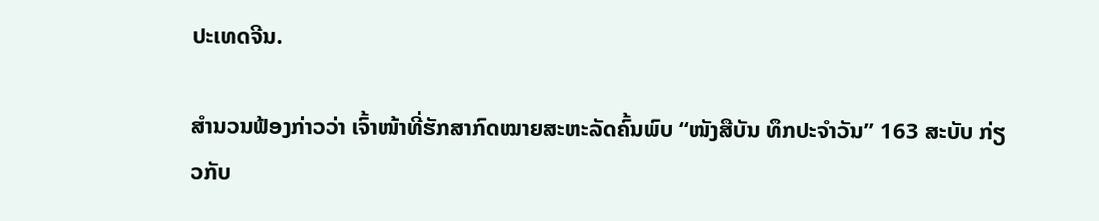ປະເທດຈີນ.

ສຳນວນຟ້ອງກ່າວວ່າ ເຈົ້າໜ້າທີ່ຮັກສາກົດໝາຍສະຫະລັດຄົ້ນພົບ “ໜັງສືບັນ ທຶກປະຈໍາວັນ” 163 ສະບັບ ກ່ຽວກັບ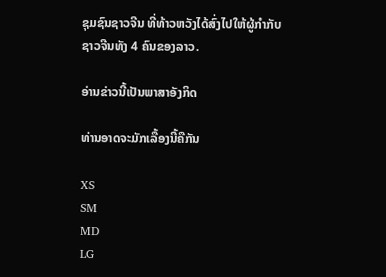ຊຸມຊົນຊາວຈີນ ທີ່ທ້າວຫວັງໄດ້ສົ່ງໄປໃຫ້ຜູ້ກຳກັບຊາວຈີນທັງ 4 ຄົນຂອງລາວ.

ອ່ານຂ່າວນີ້ເປັນພາສາອັງກິດ

ທ່ານອາດຈະມັກເລື້ອງນີ້ຄືກັນ

XS
SM
MD
LG